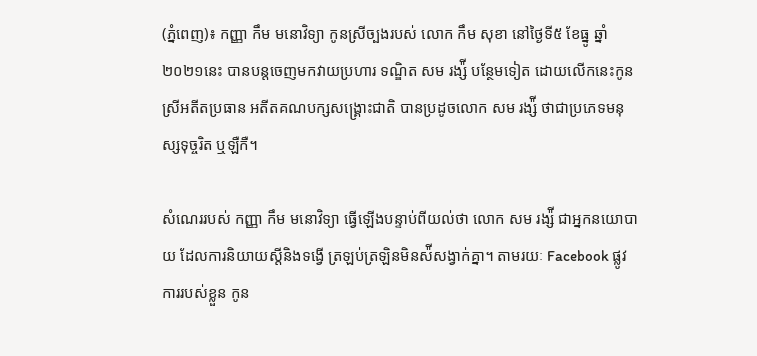(ភ្នំពេញ)៖ កញ្ញា កឹម មនោវិទ្យា កូនស្រីច្បងរបស់ លោក កឹម សុខា នៅថ្ងៃទី៥ ខែធ្នូ ឆ្នាំ២០២១នេះ បានបន្តចេញមកវាយប្រហារ ទណ្ឌិត សម រង្ស៉ី បន្ថែមទៀត ដោយលើកនេះកូនស្រីអតីតប្រធាន អតីតគណបក្សសង្គ្រោះជាតិ បានប្រដូចលោក សម រង្ស៉ី ថាជាប្រភេទមនុស្សទុច្ចរិត ឬឡឺកឺ។

សំណេររបស់ កញ្ញា កឹម មនោវិទ្យា ធ្វើឡើងបន្ទាប់ពីយល់ថា លោក សម រង្ស៉ី ជាអ្នកនយោបាយ ដែលការនិយាយស្តីនិងទង្វើ ត្រឡប់ត្រឡិនមិនស៉ីសង្វាក់គ្នា។ តាមរយៈ Facebook ផ្លូវការរបស់ខ្លួន កូន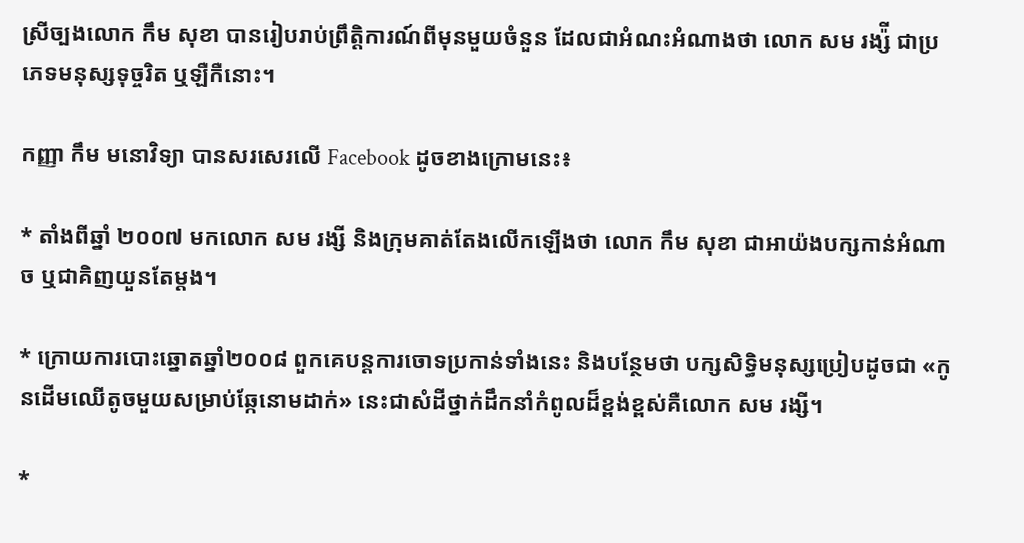ស្រីច្បងលោក កឹម សុខា បានរៀបរាប់ព្រឹត្តិការណ៍ពីមុនមួយចំនួន ដែលជាអំណះអំណាងថា លោក សម រង្ស៉ី ជាប្រភេទមនុស្សទុច្ចរិត ឬឡឺកឺនោះ។

កញ្ញា កឹម មនោវិទ្យា បានសរសេរលើ Facebook ដូចខាងក្រោមនេះ៖

* តាំងពីឆ្នាំ ២០០៧ មកលោក សម រង្សី និងក្រុមគាត់តែងលើកឡើងថា លោក កឹម សុខា ជាអាយ៉ងបក្សកាន់អំណាច ឬជាគិញយួនតែម្តង។

* ក្រោយការបោះឆ្នោតឆ្នាំ២០០៨ ពួកគេបន្តការចោទប្រកាន់ទាំងនេះ និងបន្ថែមថា បក្សសិទ្ធិមនុស្សប្រៀបដូចជា «កូនដើមឈើតូចមួយសម្រាប់ឆ្កែនោមដាក់» នេះជាសំដីថ្នាក់ដឹកនាំកំពូលដ៏ខ្ពង់ខ្ពស់គឺលោក សម រង្សី។

*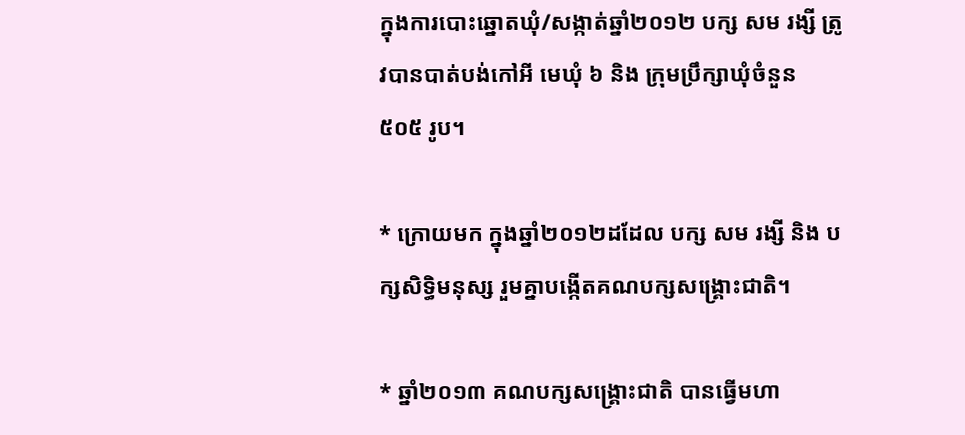ក្នុងការបោះឆ្នោតឃុំ/សង្កាត់ឆ្នាំ២០១២ បក្ស សម រង្សី ត្រូវបានបាត់បង់កៅអី មេឃុំ ៦ និង ក្រុមប្រឹក្សាឃុំចំនួន ៥០៥ រូប។

* ក្រោយមក ក្នុងឆ្នាំ២០១២ដដែល បក្ស សម រង្សី និង បក្សសិទ្ធិមនុស្ស រួមគ្នាបង្កើតគណបក្សសង្គ្រោះជាតិ។

* ឆ្នាំ២០១៣ គណបក្សសង្គ្រោះជាតិ បានធ្វើមហា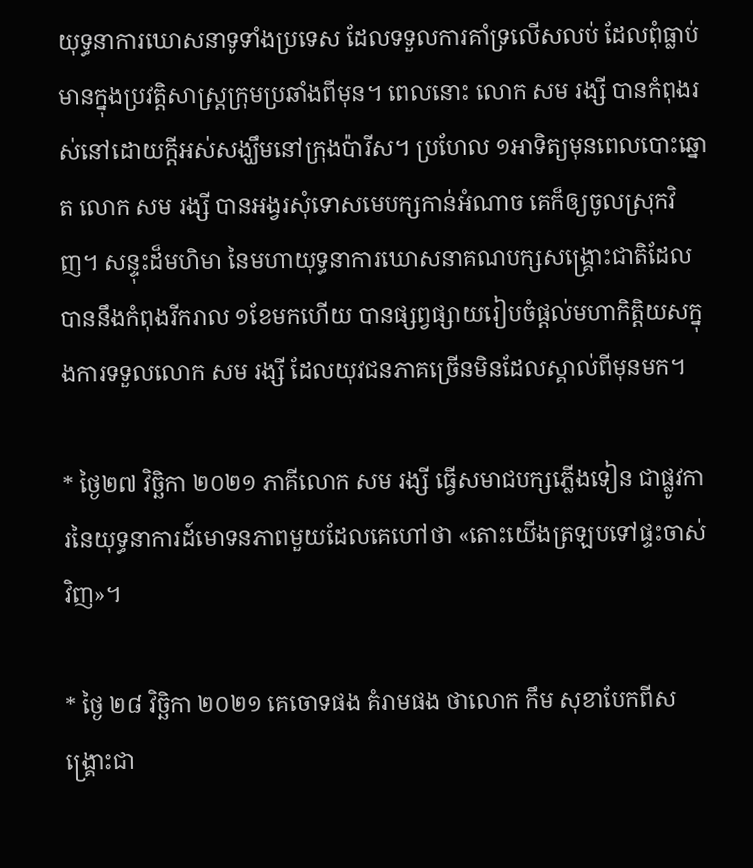យុទ្ធនាការឃោសនាទូទាំងប្រទេស ដែលទទួលការគាំទ្រលើសលប់ ដែលពុំធ្លាប់មានក្នុងប្រវត្តិសាស្ត្រក្រុមប្រឆាំងពីមុន។ ពេលនោះ លោក សម រង្សី បានកំពុងរស់នៅដោយក្តីអស់សង្ឃឹមនៅក្រុងប៉ារីស។ ប្រហែល ១អាទិត្យមុនពេលបោះឆ្នោត លោក សម រង្សី បានអង្វរសុំទោសមេបក្សកាន់អំណាច គេក៏ឲ្យចូលស្រុកវិញ។ សន្ទុះដ៏មហិមា នៃមហាយុទ្ធនាការឃោសនាគណបក្សសង្គ្រោះជាតិដែលបាននឹងកំពុងរីករាល ១ខែមកហើយ បានផ្សព្វផ្សាយរៀបចំផ្តល់មហាកិត្តិយសក្នុងការទទួលលោក សម រង្សី ដែលយុវជនភាគច្រើនមិនដែលស្គាល់ពីមុនមក។

* ថ្ងៃ២៧ វិច្ឆិកា ២០២១ ភាគីលោក សម រង្សី ធ្វើសមាជបក្សភ្លើងទៀន ជាផ្លូវការនៃយុទ្ធនាការដ៍មោទនភាពមួយដែលគេហៅថា «តោះយើងត្រឡបទៅផ្ទះចាស់វិញ»។

* ថ្ងៃ ២៨ វិច្ឆិកា ២០២១ គេចោទផង គំរាមផង ថាលោក កឹម សុខាបែកពីសង្រ្គោះជា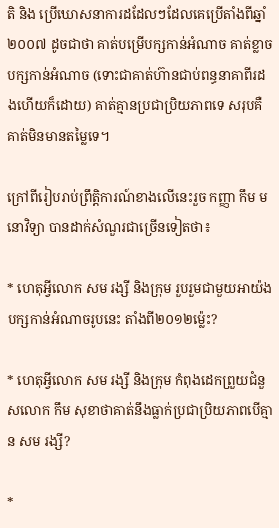តិ និង ប្រើឃោសនាការដដែលៗដែលគេប្រើតាំងពីឆ្នាំ២០០៧ ដូចជាថា គាត់បម្រើបក្សកាន់អំណាច គាត់ខ្លាចបក្សកាន់អំណាច (ទោះជាគាត់ហ៊ានជាប់ពន្ធនាគាពីរដងហើយក៏ដោយ) គាត់គ្មានប្រជាប្រិយភាពទេ សរុបគឺគាត់មិនមានតម្លៃទេ។

ក្រៅពីរៀបរាប់ព្រឹត្តិការណ៍ខាងលើនេះរួច កញ្ញា កឹម មនោវិទ្យា បានដាក់សំណួរជាច្រើនទៀតថា៖

* ហេតុអ្វីលោក សម រង្សី និងក្រុម រួបរួមជាមួយអាយ៉ងបក្សកាន់អំណាចរូបនេះ តាំងពី២០១២ម៉្លេះ?

* ហេតុអ្វីលោក សម រង្សី និងក្រុម កំពុងដេកព្រួយជំនួសលោក កឹម សុខាថាគាត់នឹងធ្លាក់ប្រជាប្រិយភាពបើគ្មាន សម រង្សី?

*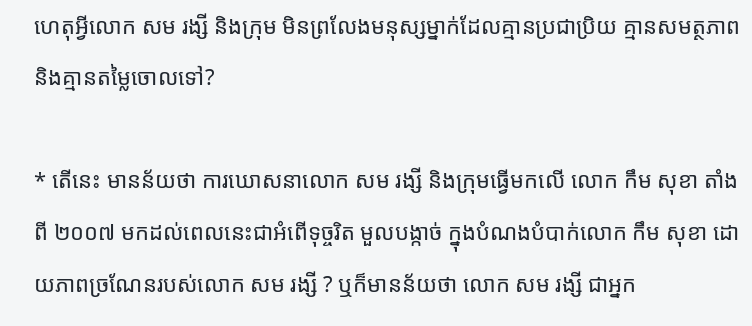ហេតុអ្វីលោក សម រង្សី និងក្រុម មិនព្រលែងមនុស្សម្នាក់ដែលគ្មានប្រជាប្រិយ គ្មានសមត្ថភាព និងគ្មានតម្លៃចោលទៅ?

* តើនេះ មានន័យថា ការឃោសនាលោក សម រង្សី និងក្រុមធ្វើមកលើ លោក កឹម សុខា តាំងពី ២០០៧ មកដល់ពេលនេះជាអំពើទុច្ចរិត មួលបង្កាច់ ក្នុងបំណងបំបាក់លោក កឹម សុខា ដោយភាពច្រណែនរបស់លោក សម រង្សី ? ឬក៏មានន័យថា លោក សម រង្សី ជាអ្នក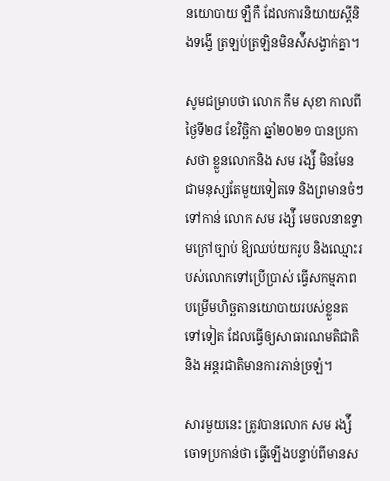នយោបាយ ឡឺកឺ ដែលការនិយាយស្តីនិងទង្វើ ត្រឡប់ត្រឡិនមិនស៉ីសង្វាក់គ្នា។

សូមជម្រាបថា លោក កឹម សុខា កាលពីថ្ងៃទី២៨ ខែវិច្ឆិកា ឆ្នាំ២០២១ បានប្រកាសថា ខ្លួនលោកនិង សម រង្ស៉ី មិនមែនជាមនុស្សតែមួយទៀតទេ និងព្រមានចំៗទៅកាន់ លោក សម រង្ស៉ី មេចលនាឧទ្ទាមក្រៅច្បាប់ ឱ្យឈប់យករូប និងឈ្មោះរបស់លោកទៅប្រើប្រាស់ ធ្វើសកម្មភាពបម្រើមហិច្ឆតានយោបាយរបស់ខ្លួនតទៅទៀត ដែលធ្វើឲ្យសាធារណមតិជាតិ និង អន្តរជាតិមានការភាន់ច្រឡំ។

សារមួយនេះ ត្រូវបានលោក សម រង្ស៉ី ចោទប្រកាន់ថា ធ្វើឡើងបន្ទាប់ពីមានស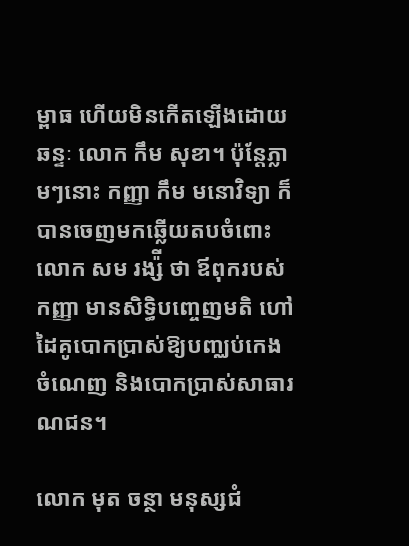ម្ពាធ ហើយមិនកើតឡើងដោយឆន្ទៈ លោក កឹម សុខា។ ប៉ុន្តែភ្លាមៗនោះ កញ្ញា កឹម មនោវិទ្យា ក៏បានចេញមកឆ្លើយតបចំពោះលោក សម រង្ស៉ី ថា ឪពុករបស់កញ្ញា មានសិទ្ធិបញ្ចេញមតិ ហៅដៃគូបោកប្រាស់ឱ្យបញ្ឈប់កេងចំណេញ និងបោកប្រាស់សាធារណជន។

លោក មុត ចន្ថា មនុស្សជំ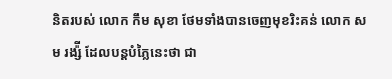និតរបស់ លោក កឹម សុខា ថែមទាំងបានចេញមុខរិះគន់ លោក សម រង្ស៉ី ដែលបន្តបំភ្លៃនេះថា ជា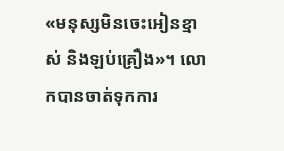«មនុស្សមិនចេះអៀនខ្មាស់ និងឡប់គ្រឿង»។ លោកបានចាត់ទុកការ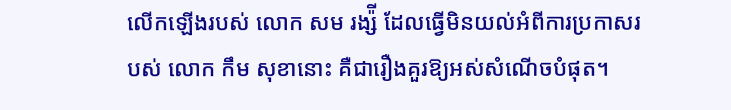លើកឡើងរបស់ លោក សម រង្ស៉ី ដែលធ្វើមិនយល់អំពីការប្រកាសរបស់ លោក កឹម សុខានោះ គឺជារឿងគួរឱ្យអស់សំណើចបំផុត។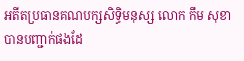អតីតប្រធានគណបក្សសិទ្ធិមនុស្ស លោក កឹម សុខា បានបញ្ជាក់ផងដែ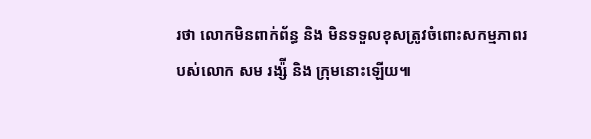រថា លោកមិនពាក់ព័ន្ធ និង មិនទទួលខុសត្រូវចំពោះសកម្មភាពរបស់លោក សម រង្ស៉ី និង ក្រុមនោះឡើយ៕